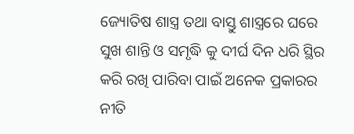ଜ୍ୟୋତିଷ ଶାସ୍ତ୍ର ତଥା ବାସ୍ତୁ ଶାସ୍ତ୍ରରେ ଘରେ ସୁଖ ଶାନ୍ତି ଓ ସମୃଦ୍ଧି କୁ ଦୀର୍ଘ ଦିନ ଧରି ସ୍ଥିର କରି ରଖି ପାରିବା ପାଇଁ ଅନେକ ପ୍ରକାରର ନୀତି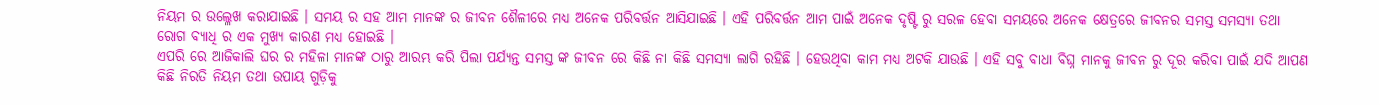ନିୟମ ର ଉଲ୍ଳେଖ କରାଯାଇଛି । ସମୟ ର ସହ ଆମ ମାନଙ୍କ ର ଜୀବନ ଶୈଳୀରେ ମଧ୍ୟ ଅନେକ ପରିବର୍ତ୍ତନ ଆସିଯାଇଛି । ଏହି ପରିବର୍ତ୍ତନ ଆମ ପାଇଁ ଅନେକ ଦୃଷ୍ଟି ରୁ ସରଳ ହେବା ସମୟରେ ଅନେକ କ୍ଷେତ୍ରରେ ଜୀବନର ସମସ୍ତ ସମସ୍ୟା ତଥା ରୋଗ ବ୍ୟାଧି ର ଏକ ମୁଖ୍ୟ କାରଣ ମଧ୍ୟ ହୋଇଛି ।
ଏପରି ରେ ଆଜିକାଲି ଘର ର ମହିଳା ମାନଙ୍କ ଠାରୁ ଆରମ୍ଭ କରି ପିଲା ପର୍ଯ୍ୟନ୍ତ ସମସ୍ତ ଙ୍କ ଜୀବନ ରେ କିଛି ନା କିଛି ସମସ୍ୟା ଲାଗି ରହିଛି । ହେଉଥିବା କାମ ମଧ୍ୟ ଅଟକି ଯାଉଛି । ଏହି ସବୁ ବାଧା ବିଘ୍ନ ମାନକୁ ଜୀବନ ରୁ ଦୂର କରିବା ପାଇଁ ଯଦି ଆପଣ କିଛି ନିରତି ନିୟମ ତଥା ଉପାୟ ଗୁଡ଼ିକୁ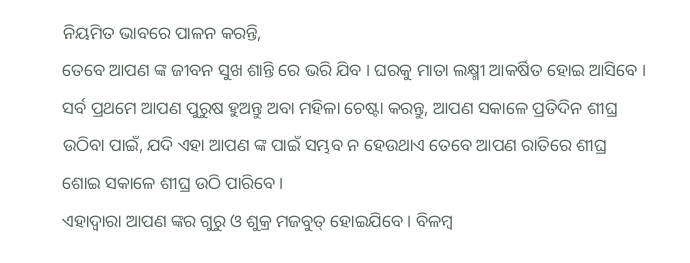ନିୟମିତ ଭାବରେ ପାଳନ କରନ୍ତି,
ତେବେ ଆପଣ ଙ୍କ ଜୀବନ ସୁଖ ଶାନ୍ତି ରେ ଭରି ଯିବ । ଘରକୁ ମାତା ଲକ୍ଷ୍ମୀ ଆକର୍ଷିତ ହୋଇ ଆସିବେ । ସର୍ବ ପ୍ରଥମେ ଆପଣ ପୁରୁଷ ହୁଅନ୍ତୁ ଅବା ମହିଳା ଚେଷ୍ଟା କରନ୍ତୁ, ଆପଣ ସକାଳେ ପ୍ରତିଦିନ ଶୀଘ୍ର ଉଠିବା ପାଇଁ, ଯଦି ଏହା ଆପଣ ଙ୍କ ପାଇଁ ସମ୍ଭବ ନ ହେଉଥାଏ ତେବେ ଆପଣ ରାତିରେ ଶୀଘ୍ର ଶୋଇ ସକାଳେ ଶୀଘ୍ର ଉଠି ପାରିବେ ।
ଏହାଦ୍ବାରା ଆପଣ ଙ୍କର ଗୁରୁ ଓ ଶୁକ୍ର ମଜବୁତ୍ ହୋଇଯିବେ । ବିଳମ୍ବ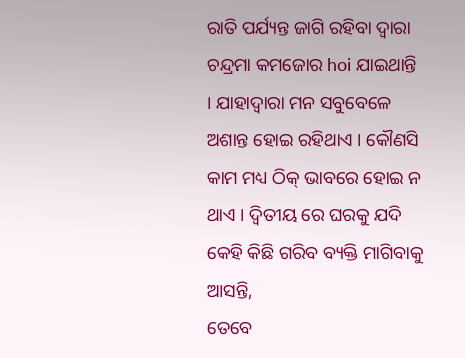ରାତି ପର୍ଯ୍ୟନ୍ତ ଜାଗି ରହିବା ଦ୍ଵାରା ଚନ୍ଦ୍ରମା କମଜୋର hoi ଯାଇଥାନ୍ତି । ଯାହାଦ୍ବାରା ମନ ସବୁବେଳେ ଅଶାନ୍ତ ହୋଇ ରହିଥାଏ । କୌଣସି କାମ ମଧ୍ୟ ଠିକ୍ ଭାବରେ ହୋଇ ନ ଥାଏ । ଦ୍ୱିତୀୟ ରେ ଘରକୁ ଯଦି କେହି କିଛି ଗରିବ ବ୍ୟକ୍ତି ମାଗିବାକୁ ଆସନ୍ତି,
ତେବେ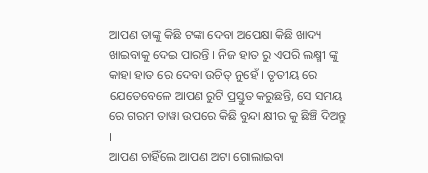ଆପଣ ତାଙ୍କୁ କିଛି ଟଙ୍କା ଦେବା ଅପେକ୍ଷା କିଛି ଖାଦ୍ୟ ଖାଇବାକୁ ଦେଇ ପାରନ୍ତି । ନିଜ ହାତ ରୁ ଏପରି ଲକ୍ଷ୍ମୀ ଙ୍କୁ କାହା ହାତ ରେ ଦେବା ଉଚିତ୍ ନୁହେଁ । ତୃତୀୟ ରେ ଯେତେବେଳେ ଆପଣ ରୁଟି ପ୍ରସ୍ତୁତ କରୁଛନ୍ତି, ସେ ସମୟ ରେ ଗରମ ତାୱା ଉପରେ କିଛି ବୁନ୍ଦା କ୍ଷୀର କୁ ଛିଞ୍ଚି ଦିଅନ୍ତୁ ।
ଆପଣ ଚାହିଁଲେ ଆପଣ ଅଟା ଗୋଲାଇବା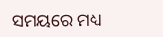ସମୟରେ ମଧ୍ୟ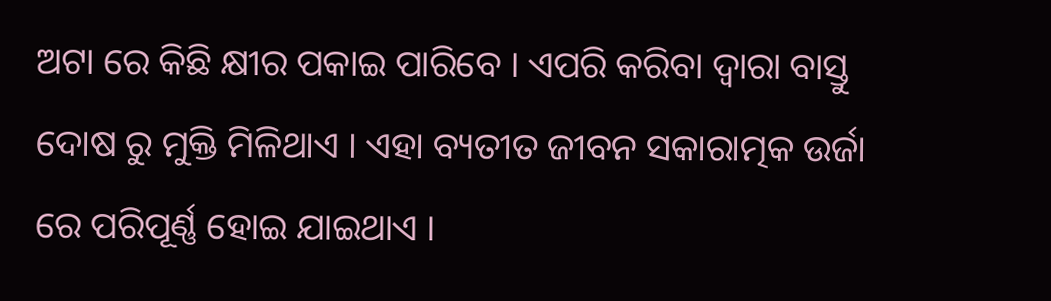ଅଟା ରେ କିଛି କ୍ଷୀର ପକାଇ ପାରିବେ । ଏପରି କରିବା ଦ୍ବାରା ବାସ୍ତୁ ଦୋଷ ରୁ ମୁକ୍ତି ମିଳିଥାଏ । ଏହା ବ୍ୟତୀତ ଜୀବନ ସକାରାତ୍ମକ ଉର୍ଜା ରେ ପରିପୂର୍ଣ୍ଣ ହୋଇ ଯାଇଥାଏ ।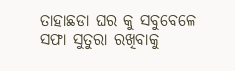ତାହାଛଡା ଘର କୁ ସବୁବେଳେ ସଫା ସୁତୁରା ରଖିବାକୁ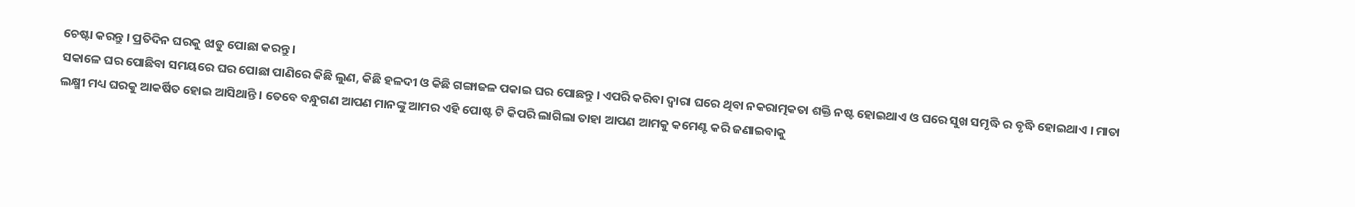ଚେଷ୍ଟା କରନ୍ତୁ । ପ୍ରତିଦିନ ଘରକୁ ଝାଡୁ ପୋଛା କରନ୍ତୁ ।
ସକାଳେ ଘର ପୋଛିବା ସମୟରେ ଘର ପୋଛା ପାଣିରେ କିଛି ଲୁଣ, କିଛି ହଳଦୀ ଓ କିଛି ଗଙ୍ଗାଜଳ ପକାଇ ଘର ପୋଛନ୍ତୁ । ଏପରି କରିବା ଦ୍ଵାରା ଘରେ ଥିବା ନକରାତ୍ମକତା ଶକ୍ତି ନଷ୍ଟ ହୋଇଥାଏ ଓ ଘରେ ସୁଖ ସମୃଦ୍ଧି ର ବୃଦ୍ଧି ହୋଇଥାଏ । ମାତା ଲକ୍ଷ୍ମୀ ମଧ୍ୟ ଘରକୁ ଆକର୍ଷିତ ହୋଇ ଆସିଥାନ୍ତି । ତେବେ ବନ୍ଧୁଗଣ ଆପଣ ମାନଙ୍କୁ ଆମର ଏହି ପୋଷ୍ଟ ଟି କିପରି ଲାଗିଲା ତାହା ଆପଣ ଆମକୁ କମେଣ୍ଟ କରି ଜଣାଇବାକୁ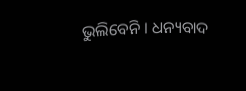ଭୁଲିବେନି । ଧନ୍ୟବାଦ